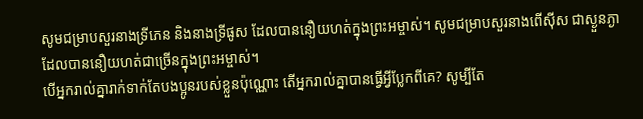សូមជម្រាបសួរនាងទ្រីភេន និងនាងទ្រីផូស ដែលបាននឿយហត់ក្នុងព្រះអម្ចាស់។ សូមជម្រាបសួរនាងពើស៊ីស ជាស្ងួនភ្ងា ដែលបាននឿយហត់ជាច្រើនក្នុងព្រះអម្ចាស់។
បើអ្នករាល់គ្នារាក់ទាក់តែបងប្អូនរបស់ខ្លួនប៉ុណ្ណោះ តើអ្នករាល់គ្នាបានធ្វើអ្វីប្លែកពីគេ? សូម្បីតែ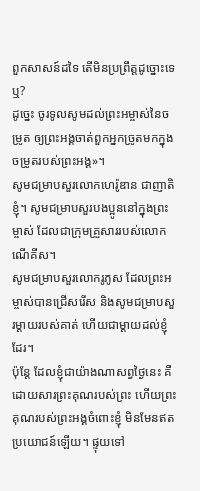ពួកសាសន៍ដទៃ តើមិនប្រព្រឹត្តដូច្នោះទេឬ?
ដូច្នេះ ចូរទូលសូមដល់ព្រះអម្ចាស់នៃចម្រូត ឲ្យព្រះអង្គចាត់ពួកអ្នកច្រូតមកក្នុងចម្រូតរបស់ព្រះអង្គ»។
សូមជម្រាបសួរលោកហេរ៉ូឌាន ជាញាតិខ្ញុំ។ សូមជម្រាបសួរបងប្អូននៅក្នុងព្រះម្ចាស់ ដែលជាក្រុមគ្រួសាររបស់លោកណើគីស។
សូមជម្រាបសួរលោករូភូស ដែលព្រះអម្ចាស់បានជ្រើសរើស និងសូមជម្រាបសួរម្តាយរបស់គាត់ ហើយជាម្តាយដល់ខ្ញុំដែរ។
ប៉ុន្តែ ដែលខ្ញុំជាយ៉ាងណាសព្វថ្ងៃនេះ គឺដោយសារព្រះគុណរបស់ព្រះ ហើយព្រះគុណរបស់ព្រះអង្គចំពោះខ្ញុំ មិនមែនឥតប្រយោជន៍ឡើយ។ ផ្ទុយទៅ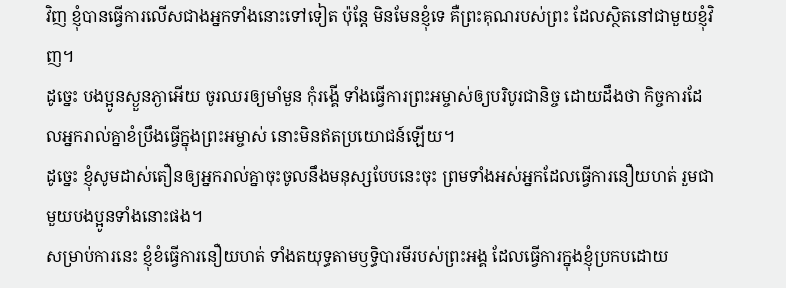វិញ ខ្ញុំបានធ្វើការលើសជាងអ្នកទាំងនោះទៅទៀត ប៉ុន្តែ មិនមែនខ្ញុំទេ គឺព្រះគុណរបស់ព្រះ ដែលស្ថិតនៅជាមួយខ្ញុំវិញ។
ដូច្នេះ បងប្អូនស្ងួនភ្ងាអើយ ចូរឈរឲ្យមាំមួន កុំរង្គើ ទាំងធ្វើការព្រះអម្ចាស់ឲ្យបរិបូរជានិច្ច ដោយដឹងថា កិច្ចការដែលអ្នករាល់គ្នាខំប្រឹងធ្វើក្នុងព្រះអម្ចាស់ នោះមិនឥតប្រយោជន៍ឡើយ។
ដូច្នេះ ខ្ញុំសូមដាស់តឿនឲ្យអ្នករាល់គ្នាចុះចូលនឹងមនុស្សបែបនេះចុះ ព្រមទាំងអស់អ្នកដែលធ្វើការនឿយហត់ រួមជាមួយបងប្អូនទាំងនោះផង។
សម្រាប់ការនេះ ខ្ញុំខំធ្វើការនឿយហត់ ទាំងតយុទ្ធតាមឫទ្ធិបារមីរបស់ព្រះអង្គ ដែលធ្វើការក្នុងខ្ញុំប្រកបដោយ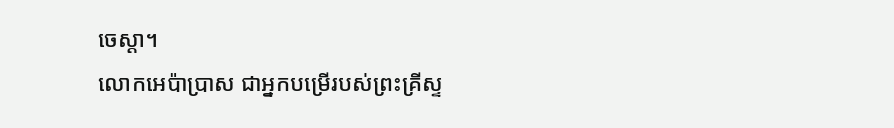ចេស្ដា។
លោកអេប៉ាប្រាស ជាអ្នកបម្រើរបស់ព្រះគ្រីស្ទ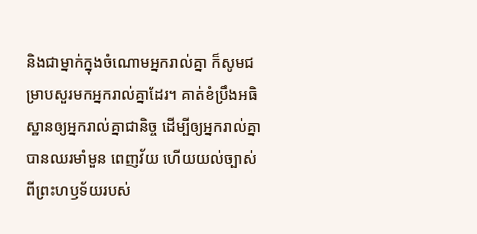និងជាម្នាក់ក្នុងចំណោមអ្នករាល់គ្នា ក៏សូមជម្រាបសួរមកអ្នករាល់គ្នាដែរ។ គាត់ខំប្រឹងអធិស្ឋានឲ្យអ្នករាល់គ្នាជានិច្ច ដើម្បីឲ្យអ្នករាល់គ្នាបានឈរមាំមួន ពេញវ័យ ហើយយល់ច្បាស់ពីព្រះហឫទ័យរបស់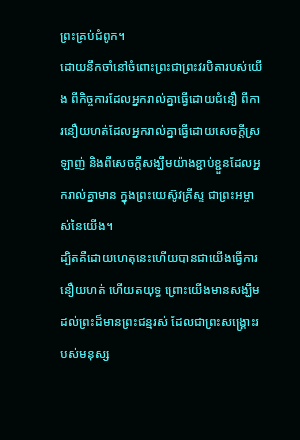ព្រះគ្រប់ជំពូក។
ដោយនឹកចាំនៅចំពោះព្រះជាព្រះវរបិតារបស់យើង ពីកិច្ចការដែលអ្នករាល់គ្នាធ្វើដោយជំនឿ ពីការនឿយហត់ដែលអ្នករាល់គ្នាធ្វើដោយសេចក្ដីស្រឡាញ់ និងពីសេចក្ដីសង្ឃឹមយ៉ាងខ្ជាប់ខ្ជួនដែលអ្នករាល់គ្នាមាន ក្នុងព្រះយេស៊ូវគ្រីស្ទ ជាព្រះអម្ចាស់នៃយើង។
ដ្បិតគឺដោយហេតុនេះហើយបានជាយើងធ្វើការនឿយហត់ ហើយតយុទ្ធ ព្រោះយើងមានសង្ឃឹមដល់ព្រះដ៏មានព្រះជន្មរស់ ដែលជាព្រះសង្គ្រោះរបស់មនុស្ស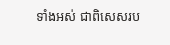ទាំងអស់ ជាពិសេសរប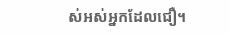ស់អស់អ្នកដែលជឿ។